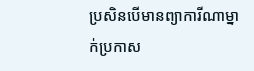ប្រសិនបើមានព្យាការីណាម្នាក់ប្រកាស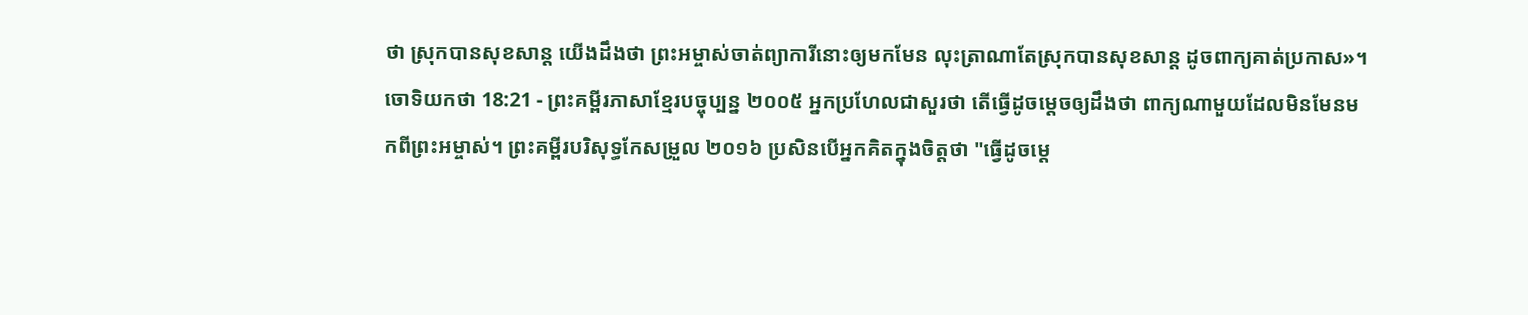ថា ស្រុកបានសុខសាន្ត យើងដឹងថា ព្រះអម្ចាស់ចាត់ព្យាការីនោះឲ្យមកមែន លុះត្រាណាតែស្រុកបានសុខសាន្ត ដូចពាក្យគាត់ប្រកាស»។
ចោទិយកថា 18:21 - ព្រះគម្ពីរភាសាខ្មែរបច្ចុប្បន្ន ២០០៥ អ្នកប្រហែលជាសួរថា តើធ្វើដូចម្ដេចឲ្យដឹងថា ពាក្យណាមួយដែលមិនមែនមកពីព្រះអម្ចាស់។ ព្រះគម្ពីរបរិសុទ្ធកែសម្រួល ២០១៦ ប្រសិនបើអ្នកគិតក្នុងចិត្តថា "ធ្វើដូចម្ដេ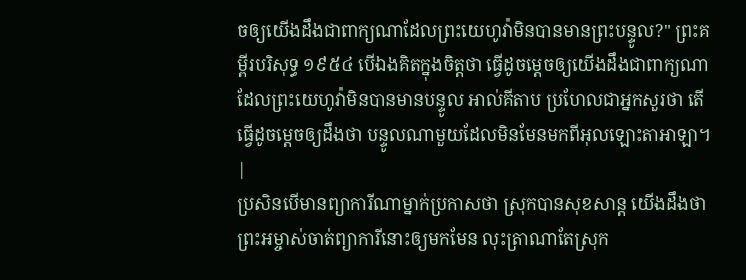ចឲ្យយើងដឹងជាពាក្យណាដែលព្រះយេហូវ៉ាមិនបានមានព្រះបន្ទូល?" ព្រះគម្ពីរបរិសុទ្ធ ១៩៥៤ បើឯងគិតក្នុងចិត្តថា ធ្វើដូចម្តេចឲ្យយើងដឹងជាពាក្យណា ដែលព្រះយេហូវ៉ាមិនបានមានបន្ទូល អាល់គីតាប ប្រហែលជាអ្នកសួរថា តើធ្វើដូចម្តេចឲ្យដឹងថា បន្ទូលណាមួយដែលមិនមែនមកពីអុលឡោះតាអាឡា។ |
ប្រសិនបើមានព្យាការីណាម្នាក់ប្រកាសថា ស្រុកបានសុខសាន្ត យើងដឹងថា ព្រះអម្ចាស់ចាត់ព្យាការីនោះឲ្យមកមែន លុះត្រាណាតែស្រុក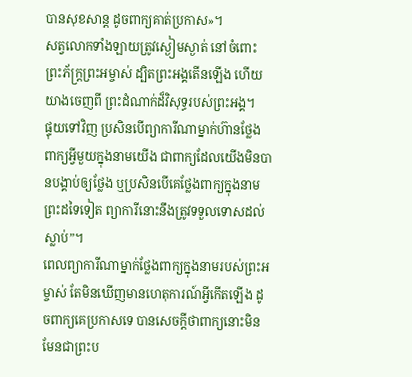បានសុខសាន្ត ដូចពាក្យគាត់ប្រកាស»។
សត្វលោកទាំងឡាយត្រូវស្ងៀមស្ងាត់ នៅចំពោះព្រះភ័ក្ត្រព្រះអម្ចាស់ ដ្បិតព្រះអង្គតើនឡើង ហើយយាងចេញពី ព្រះដំណាក់ដ៏វិសុទ្ធរបស់ព្រះអង្គ។
ផ្ទុយទៅវិញ ប្រសិនបើព្យាការីណាម្នាក់ហ៊ានថ្លែងពាក្យអ្វីមួយក្នុងនាមយើង ជាពាក្យដែលយើងមិនបានបង្គាប់ឲ្យថ្លែង ឬប្រសិនបើគេថ្លែងពាក្យក្នុងនាមព្រះដទៃទៀត ព្យាការីនោះនឹងត្រូវទទួលទោសដល់ស្លាប់”។
ពេលព្យាការីណាម្នាក់ថ្លែងពាក្យក្នុងនាមរបស់ព្រះអម្ចាស់ តែមិនឃើញមានហេតុការណ៍អ្វីកើតឡើង ដូចពាក្យគេប្រកាសទេ បានសេចក្ដីថាពាក្យនោះមិនមែនជាព្រះប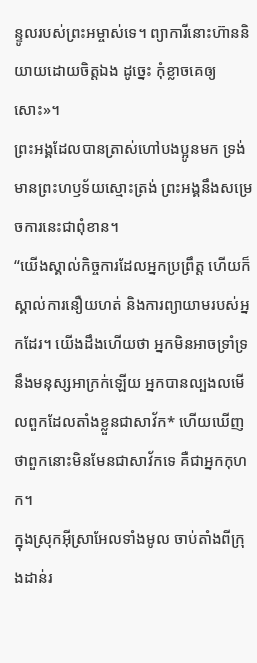ន្ទូលរបស់ព្រះអម្ចាស់ទេ។ ព្យាការីនោះហ៊ាននិយាយដោយចិត្តឯង ដូច្នេះ កុំខ្លាចគេឲ្យសោះ»។
ព្រះអង្គដែលបានត្រាស់ហៅបងប្អូនមក ទ្រង់មានព្រះហឫទ័យស្មោះត្រង់ ព្រះអង្គនឹងសម្រេចការនេះជាពុំខាន។
“យើងស្គាល់កិច្ចការដែលអ្នកប្រព្រឹត្ត ហើយក៏ស្គាល់ការនឿយហត់ និងការព្យាយាមរបស់អ្នកដែរ។ យើងដឹងហើយថា អ្នកមិនអាចទ្រាំទ្រនឹងមនុស្សអាក្រក់ឡើយ អ្នកបានល្បងលមើលពួកដែលតាំងខ្លួនជាសាវ័ក* ហើយឃើញថាពួកនោះមិនមែនជាសាវ័កទេ គឺជាអ្នកកុហក។
ក្នុងស្រុកអ៊ីស្រាអែលទាំងមូល ចាប់តាំងពីក្រុងដាន់រ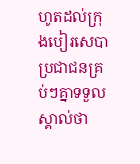ហូតដល់ក្រុងបៀរសេបា ប្រជាជនគ្រប់ៗគ្នាទទួលស្គាល់ថា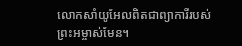លោកសាំយូអែលពិតជាព្យាការីរបស់ព្រះអម្ចាស់មែន។